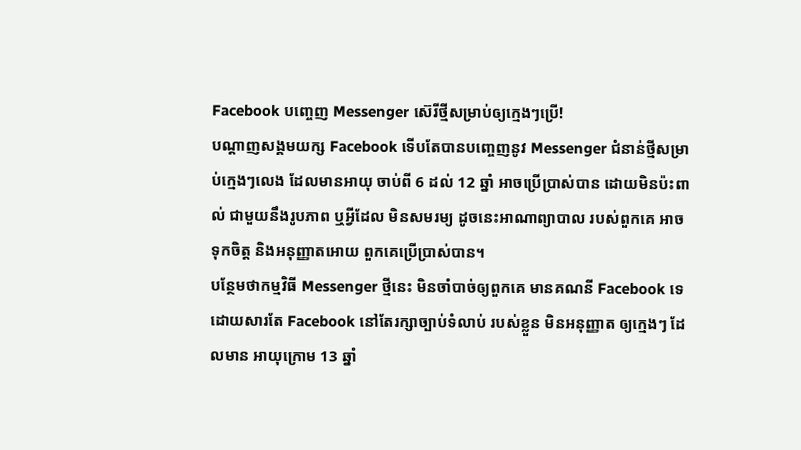Facebook បញ្ចេញ Messenger ស៊េរីថ្មីសម្រាប់ឲ្យក្មេងៗប្រើ!
បណ្តាញសង្គមយក្ស Facebook ទើបតែបានបញ្ចេញនូវ Messenger ជំនាន់ថ្មីសម្រាប់ក្មេងៗលេង ដែលមានអាយុ ចាប់ពី 6 ដល់ 12 ឆ្នាំ អាចប្រើប្រាស់បាន ដោយមិនប៉ះពាល់ ជាមួយនឹងរូបភាព ឬអ្វីដែល មិនសមរម្យ ដូចនេះអាណាព្យាបាល របស់ពួកគេ អាចទុកចិត្ត និងអនុញ្ញាតអោយ ពួកគេប្រើប្រាស់បាន។
បន្ថែមថាកម្មវិធី Messenger ថ្មីនេះ មិនចាំបាច់ឲ្យពួកគេ មានគណនី Facebook ទេ ដោយសារតែ Facebook នៅតែរក្សាច្បាប់ទំលាប់ របស់ខ្លួន មិនអនុញ្ញាត ឲ្យក្មេងៗ ដែលមាន អាយុក្រោម 13 ឆ្នាំ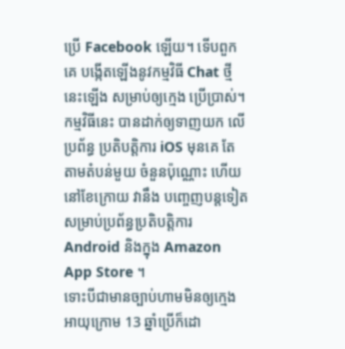ប្រើ Facebook ឡើយ។ ទើបពួកគេ បង្កើតឡើងនូវកម្មវិធី Chat ថ្មីនេះឡើង សម្រាប់ឲ្យក្មេង ប្រើប្រាស់។ កម្មវិធីនេះ បានដាក់ឲ្យទាញយក លើប្រព័ន្ធ ប្រតិបត្តិការ iOS មុនគេ តែតាមតំបន់មួយ ចំនួនប៉ុណ្ណោះ ហើយនៅខែក្រោយ វានឹង បញ្ចេញបន្តទៀត សម្រាប់ប្រព័ន្ធប្រតិបត្តិការ Android និងក្នុង Amazon App Store ។
ទោះបីជាមានច្បាប់ហាមមិនឲ្យក្មេងអាយុក្រោម 13 ឆ្នាំប្រើក៏ដោ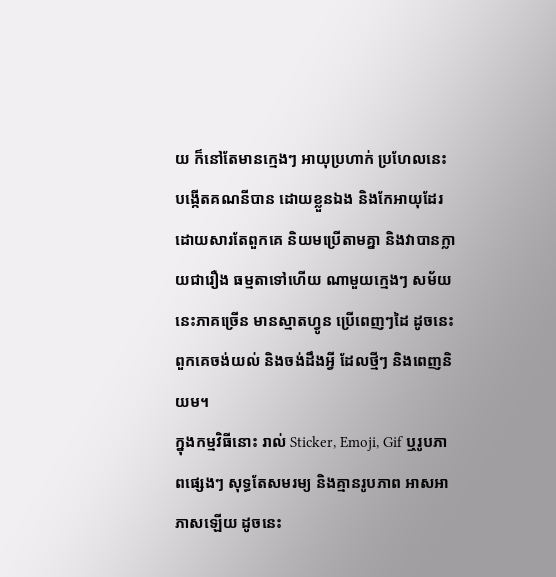យ ក៏នៅតែមានក្មេងៗ អាយុប្រហាក់ ប្រហែលនេះ បង្កើតគណនីបាន ដោយខ្លួនឯង និងកែអាយុដែរ ដោយសារតែពួកគេ និយមប្រើតាមគ្នា និងវាបានក្លាយជារឿង ធម្មតាទៅហើយ ណាមួយក្មេងៗ សម័យនេះភាគច្រើន មានស្មាតហ្វូន ប្រើពេញៗដៃ ដូចនេះ ពួកគេចង់យល់ និងចង់ដឹងអ្វី ដែលថ្មីៗ និងពេញនិយម។
ក្នុងកម្មវិធីនោះ រាល់ Sticker, Emoji, Gif ឬរូបភាពផ្សេងៗ សុទ្ធតែសមរម្យ និងគ្មានរូបភាព អាសអាភាសឡើយ ដូចនេះ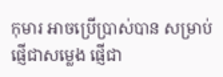កុមារ អាចប្រើប្រាស់បាន សម្រាប់ផ្ញើជាសម្លេង ផ្ញើជា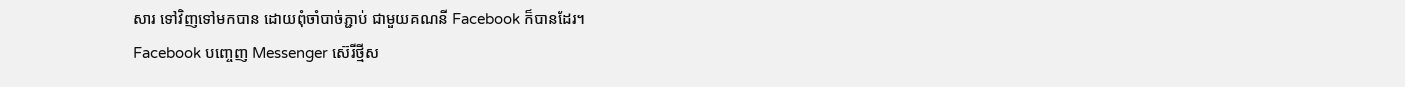សារ ទៅវិញទៅមកបាន ដោយពុំចាំបាច់ភ្ជាប់ ជាមួយគណនី Facebook ក៏បានដែរ។
Facebook បញ្ចេញ Messenger ស៊េរីថ្មីស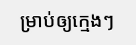ម្រាប់ឲ្យក្មេងៗ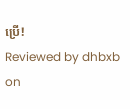ប្រើ!
Reviewed by dhbxb
on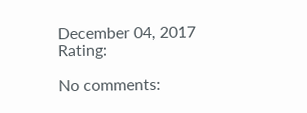December 04, 2017
Rating:

No comments: